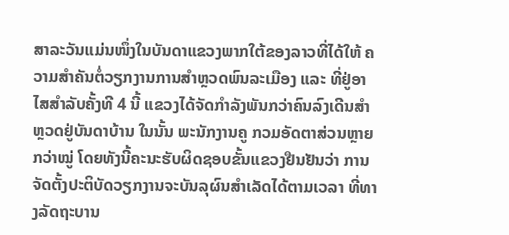ສາລະວັນແມ່ນໜຶ່ງໃນບັນດາແຂວງພາກໃຕ້ຂອງລາວທີ່ໄດ້ໃຫ້ ຄວາມສຳຄັນຕໍ່ວຽກງານການສຳຫຼວດພົນລະເມືອງ ແລະ ທີ່ຢູ່ອາໄສສຳລັບຄັ້ງທີ 4 ນີ້ ແຂວງໄດ້ຈັດກຳລັງພັນກວ່າຄົນລົງເດີນສຳຫຼວດຢູ່ບັນດາບ້ານ ໃນນັ້ນ ພະນັກງານຄູ ກວມອັດຕາສ່ວນຫຼາຍກວ່າໝູ່ ໂດຍທັງນີ້ຄະນະຮັບຜິດຊອບຂັ້ນແຂວງຢືນຢັນວ່າ ການຈັດຕັ້ງປະຕິບັດວຽກງານຈະບັນລຸຜົນສຳເລັດໄດ້ຕາມເວລາ ທີ່ທາງລັດຖະບານ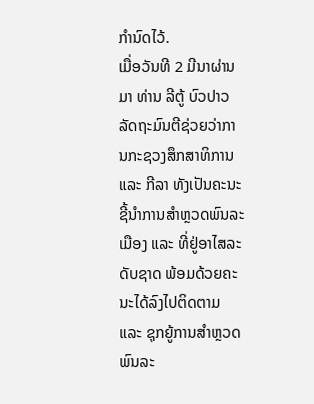ກຳນົດໄວ້.
ເມື່ອວັນທີ 2 ມີນາຜ່ານມາ ທ່ານ ລີຕູ້ ບົວປາວ ລັດຖະມົນຕີຊ່ວຍວ່າການກະຊວງສຶກສາທິການ ແລະ ກີລາ ທັງເປັນຄະນະຊີ້ນຳການສຳຫຼວດພົນລະເມືອງ ແລະ ທີ່ຢູ່ອາໄສລະດັບຊາດ ພ້ອມດ້ວຍຄະນະໄດ້ລົງໄປຕິດຕາມ ແລະ ຊຸກຍູ້ການສຳຫຼວດພົນລະ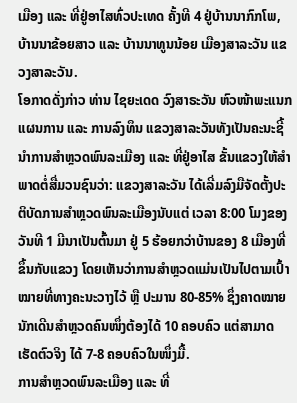ເມືອງ ແລະ ທີ່ຢູ່ອາໄສທົ່ວປະເທດ ຄັ້ງທີ 4 ຢູ່ບ້ານນາກົກໂພ, ບ້ານນາຂ້ອຍສາວ ແລະ ບ້ານນາທູນນ້ອຍ ເມືອງສາລະວັນ ແຂວງສາລະວັນ.
ໂອກາດດັ່ງກ່າວ ທ່ານ ໄຊຍະເດດ ວົງສາຣະວັນ ຫົວໜ້າພະແນກແຜນການ ແລະ ການລົງທຶນ ແຂວງສາລະວັນທັງເປັນຄະນະຊີ້ນຳການສຳຫຼວດພົນລະເມືອງ ແລະ ທີ່ຢູ່ອາໄສ ຂັ້ນແຂວງໃຫ້ສຳພາດຕໍ່ສື່ມວນຊົນວ່າ: ແຂວງສາລະວັນ ໄດ້ເລີ່ມລົງມືຈັດຕັ້ງປະຕິບັດການສຳຫຼວດພົນລະເມືອງນັບແຕ່ ເວລາ 8:00 ໂມງຂອງວັນທີ 1 ມີນາເປັນຕົ້ນມາ ຢູ່ 5 ຮ້ອຍກວ່າບ້ານຂອງ 8 ເມືອງທີ່ຂຶ້ນກັບແຂວງ ໂດຍເຫັນວ່າການສຳຫຼວດແມ່ນເປັນໄປຕາມເປົ້າໝາຍທີ່ທາງຄະນະວາງໄວ້ ຫຼື ປະມານ 80-85% ຊຶ່ງຄາດໝາຍນັກເດີນສຳຫຼວດຄົນໜຶ່ງຕ້ອງໄດ້ 10 ຄອບຄົວ ແຕ່ສາມາດເຮັດຕົວຈິງ ໄດ້ 7-8 ຄອບຄົວໃນໜຶ່ງມື້.
ການສຳຫຼວດພົນລະເມືອງ ແລະ ທີ່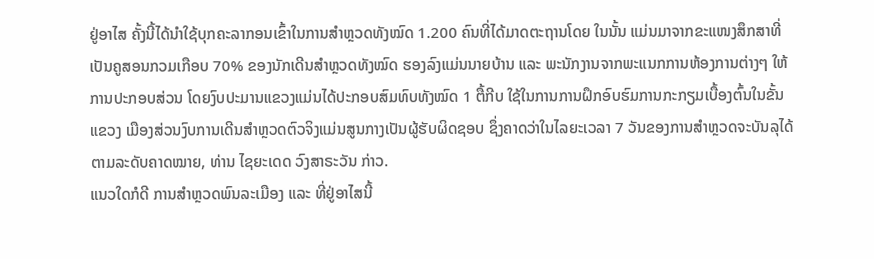ຢູ່ອາໄສ ຄັ້ງນີ້ໄດ້ນຳໃຊ້ບຸກຄະລາກອນເຂົ້າໃນການສຳຫຼວດທັງໝົດ 1.200 ຄົນທີ່ໄດ້ມາດຕະຖານໂດຍ ໃນນັ້ນ ແມ່ນມາຈາກຂະແໜງສຶກສາທີ່ເປັນຄູສອນກວມເກືອບ 70% ຂອງນັກເດີນສຳຫຼວດທັງໝົດ ຮອງລົງແມ່ນນາຍບ້ານ ແລະ ພະນັກງານຈາກພະແນກການຫ້ອງການຕ່າງໆ ໃຫ້ການປະກອບສ່ວນ ໂດຍງົບປະມານແຂວງແມ່ນໄດ້ປະກອບສົມທົບທັງໝົດ 1 ຕື້ກີບ ໃຊ້ໃນການການຝຶກອົບຮົມການກະກຽມເບື້ອງຕົ້ນໃນຂັ້ນແຂວງ ເມືອງສ່ວນງົບການເດີນສຳຫຼວດຕົວຈິງແມ່ນສູນກາງເປັນຜູ້ຮັບຜິດຊອບ ຊຶ່ງຄາດວ່າໃນໄລຍະເວລາ 7 ວັນຂອງການສຳຫຼວດຈະບັນລຸໄດ້ຕາມລະດັບຄາດໝາຍ, ທ່ານ ໄຊຍະເດດ ວົງສາຣະວັນ ກ່າວ.
ແນວໃດກໍດີ ການສຳຫຼວດພົນລະເມືອງ ແລະ ທີ່ຢູ່ອາໄສນີ້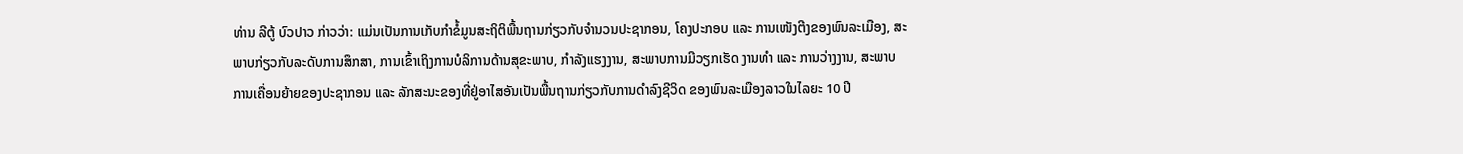ທ່ານ ລີຕູ້ ບົວປາວ ກ່າວວ່າ: ແມ່ນເປັນການເກັບກຳຂໍ້ມູນສະຖິຕິພື້ນຖານກ່ຽວກັບຈຳນວນປະຊາກອນ, ໂຄງປະກອບ ແລະ ການເໜັງຕີງຂອງພົນລະເມືອງ, ສະພາບກ່ຽວກັບລະດັບການສຶກສາ, ການເຂົ້າເຖິງການບໍລິການດ້ານສຸຂະພາບ, ກຳລັງແຮງງານ, ສະພາບການມີວຽກເຮັດ ງານທຳ ແລະ ການວ່າງງານ, ສະພາບການເຄື່ອນຍ້າຍຂອງປະຊາກອນ ແລະ ລັກສະນະຂອງທີ່ຢູ່ອາໄສອັນເປັນພື້ນຖານກ່ຽວກັບການດຳລົງຊີວິດ ຂອງພົນລະເມືອງລາວໃນໄລຍະ 10 ປີ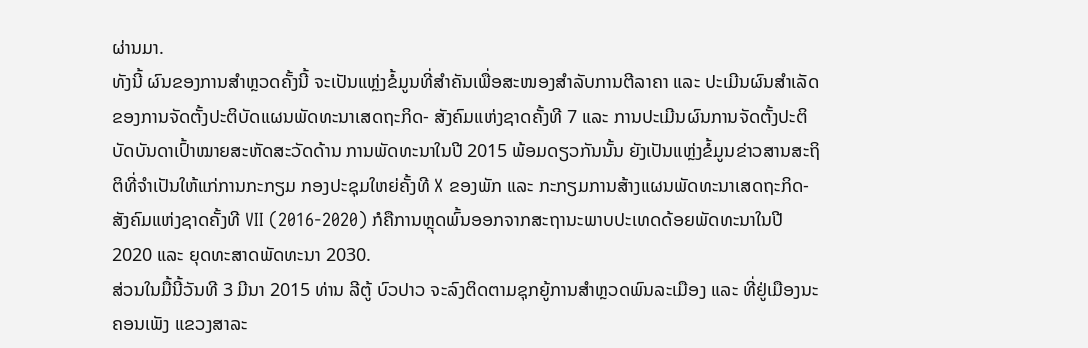ຜ່ານມາ.
ທັງນີ້ ຜົນຂອງການສຳຫຼວດຄັ້ງນີ້ ຈະເປັນແຫຼ່ງຂໍ້ມູນທີ່ສຳຄັນເພື່ອສະໜອງສຳລັບການຕີລາຄາ ແລະ ປະເມີນຜົນສຳເລັດຂອງການຈັດຕັ້ງປະຕິບັດແຜນພັດທະນາເສດຖະກິດ- ສັງຄົມແຫ່ງຊາດຄັ້ງທີ 7 ແລະ ການປະເມີນຜົນການຈັດຕັ້ງປະຕິບັດບັນດາເປົ້າໝາຍສະຫັດສະວັດດ້ານ ການພັດທະນາໃນປີ 2015 ພ້ອມດຽວກັນນັ້ນ ຍັງເປັນແຫຼ່ງຂໍ້ມູນຂ່າວສານສະຖິຕິທີ່ຈຳເປັນໃຫ້ແກ່ການກະກຽມ ກອງປະຊຸມໃຫຍ່ຄັ້ງທີ X ຂອງພັກ ແລະ ກະກຽມການສ້າງແຜນພັດທະນາເສດຖະກິດ-ສັງຄົມແຫ່ງຊາດຄັ້ງທີ VII (2016-2020) ກໍຄືການຫຼຸດພົ້ນອອກຈາກສະຖານະພາບປະເທດດ້ອຍພັດທະນາໃນປີ 2020 ແລະ ຍຸດທະສາດພັດທະນາ 2030.
ສ່ວນໃນມື້ນີ້ວັນທີ 3 ມີນາ 2015 ທ່ານ ລີຕູ້ ບົວປາວ ຈະລົງຕິດຕາມຊຸກຍູ້ການສຳຫຼວດພົນລະເມືອງ ແລະ ທີ່ຢູ່ເມືອງນະຄອນເພັງ ແຂວງສາລະ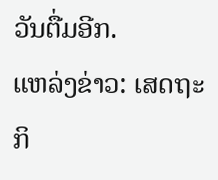ວັນຕື່ມອີກ.
ແຫລ່ງຂ່າວ: ເສດຖະກິ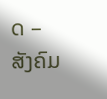ດ – ສັງຄົມ